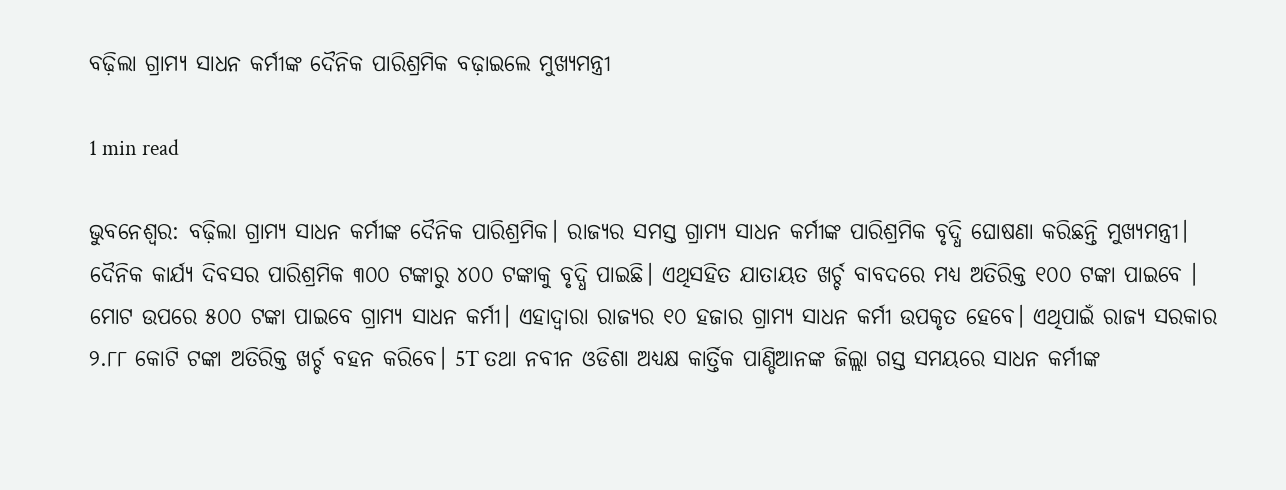ବଢ଼ିଲା ଗ୍ରାମ୍ୟ ସାଧନ କର୍ମୀଙ୍କ ଦୈନିକ ପାରିଶ୍ରମିକ ବଢ଼ାଇଲେ ମୁଖ୍ୟମନ୍ତ୍ରୀ

1 min read

ଭୁବନେଶ୍ବର: ବଢ଼ିଲା ଗ୍ରାମ୍ୟ ସାଧନ କର୍ମୀଙ୍କ ଦୈନିକ ପାରିଶ୍ରମିକ। ରାଜ୍ୟର ସମସ୍ତ ଗ୍ରାମ୍ୟ ସାଧନ କର୍ମୀଙ୍କ ପାରିଶ୍ରମିକ ବୃଦ୍ଧି ଘୋଷଣା କରିଛନ୍ତି ମୁଖ୍ୟମନ୍ତ୍ରୀ। ଦୈନିକ କାର୍ଯ୍ୟ ଦିବସର ପାରିଶ୍ରମିକ ୩୦୦ ଟଙ୍କାରୁ ୪୦୦ ଟଙ୍କାକୁ ବୃଦ୍ଧି ପାଇଛି। ଏଥିସହିତ ଯାତାୟତ ଖର୍ଚ୍ଚ ବାବଦରେ ମଧ୍ୟ ଅତିରିକ୍ତ ୧୦୦ ଟଙ୍କା ପାଇବେ । ମୋଟ ଉପରେ ୫୦୦ ଟଙ୍କା ପାଇବେ ଗ୍ରାମ୍ୟ ସାଧନ କର୍ମୀ। ଏହାଦ୍ବାରା ରାଜ୍ୟର ୧୦ ହଜାର ଗ୍ରାମ୍ୟ ସାଧନ କର୍ମୀ ଉପକୃତ ହେବେ। ଏଥିପାଇଁ ରାଜ୍ୟ ସରକାର ୨.୮୮ କୋଟି ଟଙ୍କା ଅତିରିକ୍ତ ଖର୍ଚ୍ଚ ବହନ କରିବେ। 5T ତଥା ନବୀନ ଓଡିଶା ଅଧ୍ୟକ୍ଷ କାର୍ତ୍ତିକ ପାଣ୍ଡିଆନଙ୍କ ଜିଲ୍ଲା ଗସ୍ତ ସମୟରେ ସାଧନ କର୍ମୀଙ୍କ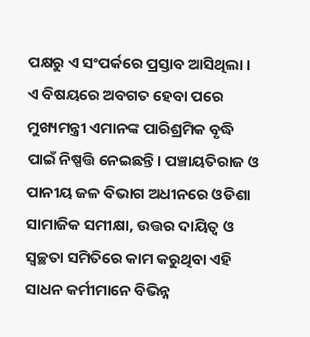ପକ୍ଷରୁ ଏ ସଂପର୍କରେ ପ୍ରସ୍ତାବ ଆସିଥିଲା । ଏ ବିଷୟରେ ଅବଗତ ହେବା ପରେ ମୁଖ୍ୟମନ୍ତ୍ରୀ ଏମାନଙ୍କ ପାରିଶ୍ରମିକ ବୃଦ୍ଧି ପାଇଁ ନିଷ୍ପତ୍ତି ନେଇଛନ୍ତି। ପଞ୍ଚାୟତିରାଜ ଓ ପାନୀୟ ଜଳ ବିଭାଗ ଅଧୀନରେ ଓଡିଶା ସାମାଜିକ ସମୀକ୍ଷା, ଉତ୍ତର ଦାୟିତ୍ବ ଓ ସ୍ବଚ୍ଛତା ସମିତିରେ କାମ କରୁଥିବା ଏହି ସାଧନ କର୍ମୀମାନେ ବିଭିନ୍ନ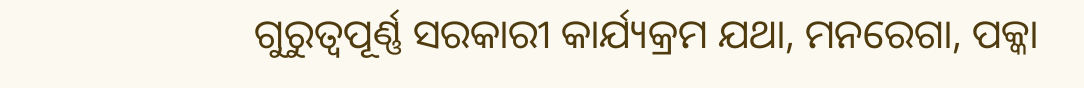ଗୁରୁତ୍ବପୂର୍ଣ୍ଣ ସରକାରୀ କାର୍ଯ୍ୟକ୍ରମ ଯଥା, ମନରେଗା, ପକ୍କା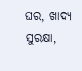ଘର, ଖାଦ୍ୟ ସୁରକ୍ଷା,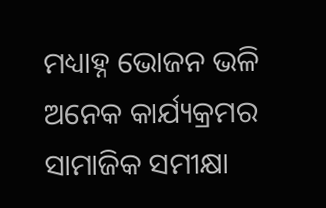ମଧ୍ୟାହ୍ନ ଭୋଜନ ଭଳି ଅନେକ କାର୍ଯ୍ୟକ୍ରମର ସାମାଜିକ ସମୀକ୍ଷା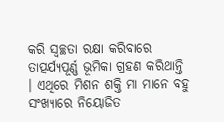କରି ସ୍ବଚ୍ଛତା ରକ୍ଷା କରିବାରେ ତାତ୍ପର୍ଯ୍ୟପୂର୍ଣ୍ଣ ଭୂମିକା ଗ୍ରହଣ କରିଥାନ୍ତି । ଏଥିରେ ମିଶନ ଶକ୍ତି ମା ମାନେ ବହୁ ସଂଖ୍ୟାରେ ନିୟୋଜିତ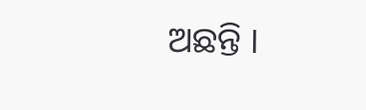ଅଛନ୍ତି ।